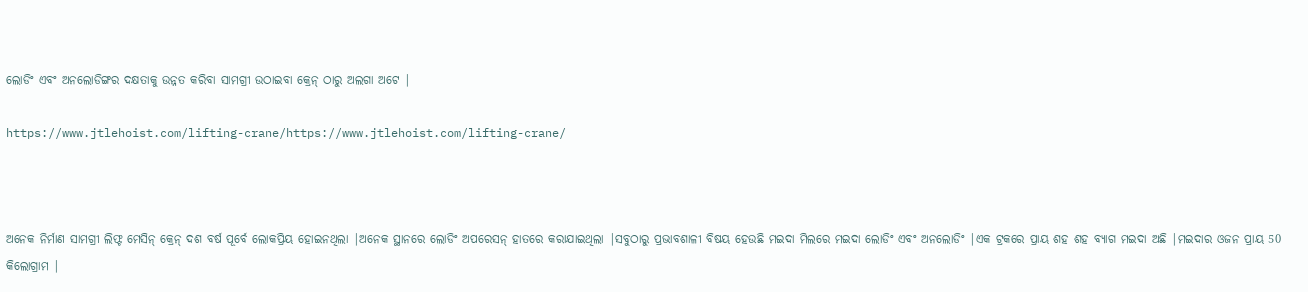ଲୋଡିଂ ଏବଂ ଅନଲୋଡିଙ୍ଗର ଦକ୍ଷତାକୁ ଉନ୍ନତ କରିବା ସାମଗ୍ରୀ ଉଠାଇବା କ୍ରେନ୍ ଠାରୁ ଅଲଗା ଅଟେ |

https://www.jtlehoist.com/lifting-crane/https://www.jtlehoist.com/lifting-crane/



ଅନେକ ନିର୍ମାଣ ସାମଗ୍ରୀ ଲିଫ୍ଟ ମେସିନ୍ କ୍ରେନ୍ ଦଶ ବର୍ଷ ପୂର୍ବେ ଲୋକପ୍ରିୟ ହୋଇନଥିଲା |ଅନେକ ସ୍ଥାନରେ ଲୋଡିଂ ଅପରେସନ୍ ହାତରେ କରାଯାଇଥିଲା |ସବୁଠାରୁ ପ୍ରଭାବଶାଳୀ ବିଷୟ ହେଉଛି ମଇଦା ମିଲରେ ମଇଦା ଲୋଡିଂ ଏବଂ ଅନଲୋଡିଂ |ଏକ ଟ୍ରକରେ ପ୍ରାୟ ଶହ ଶହ ବ୍ୟାଗ ମଇଦା ଅଛି |ମଇଦାର ଓଜନ ପ୍ରାୟ 50 କିଲୋଗ୍ରାମ |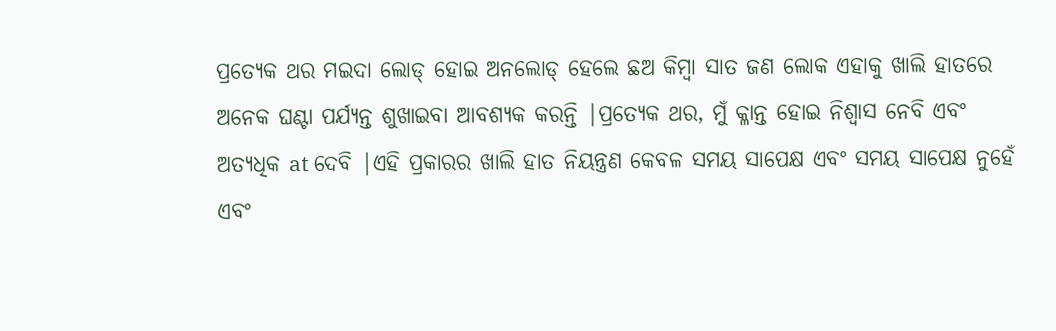ପ୍ରତ୍ୟେକ ଥର ମଇଦା ଲୋଡ୍ ହୋଇ ଅନଲୋଡ୍ ହେଲେ ଛଅ କିମ୍ବା ସାତ ଜଣ ଲୋକ ଏହାକୁ ଖାଲି ହାତରେ ଅନେକ ଘଣ୍ଟା ପର୍ଯ୍ୟନ୍ତ ଶୁଖାଇବା ଆବଶ୍ୟକ କରନ୍ତି |ପ୍ରତ୍ୟେକ ଥର, ମୁଁ କ୍ଳାନ୍ତ ହୋଇ ନିଶ୍ୱାସ ନେବି ଏବଂ ଅତ୍ୟଧିକ at ଦେବି |ଏହି ପ୍ରକାରର ଖାଲି ହାତ ନିୟନ୍ତ୍ରଣ କେବଳ ସମୟ ସାପେକ୍ଷ ଏବଂ ସମୟ ସାପେକ୍ଷ ନୁହେଁ ଏବଂ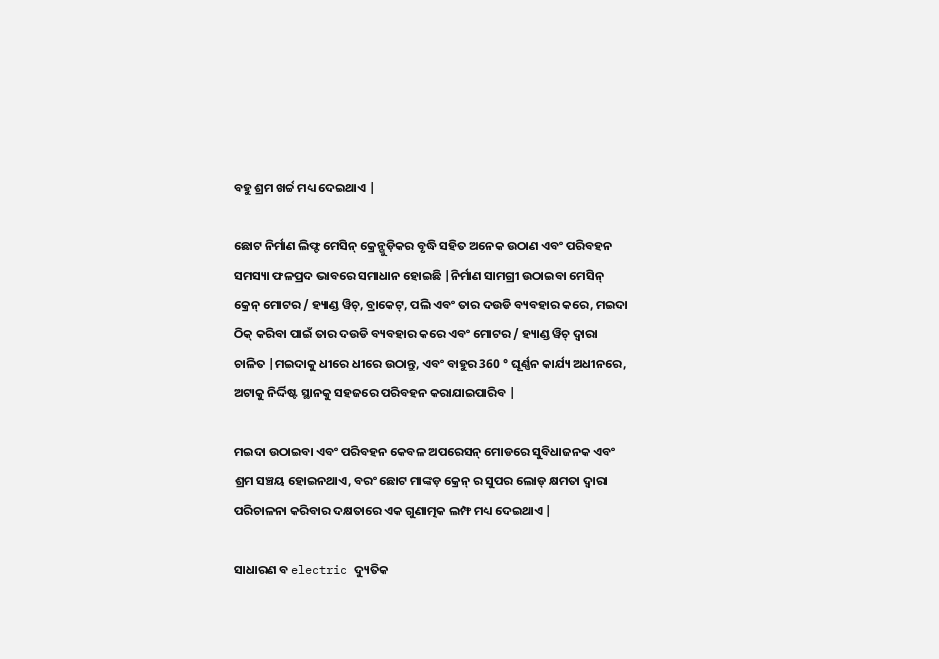ବହୁ ଶ୍ରମ ଖର୍ଚ୍ଚ ମଧ୍ୟ ଦେଇଥାଏ |

ଛୋଟ ନିର୍ମାଣ ଲିଫ୍ଟ ମେସିନ୍ କ୍ରେନ୍ଗୁଡ଼ିକର ବୃଦ୍ଧି ସହିତ ଅନେକ ଉଠାଣ ଏବଂ ପରିବହନ ସମସ୍ୟା ଫଳପ୍ରଦ ଭାବରେ ସମାଧାନ ହୋଇଛି |ନିର୍ମାଣ ସାମଗ୍ରୀ ଉଠାଇବା ମେସିନ୍ କ୍ରେନ୍ ମୋଟର / ହ୍ୟାଣ୍ଡ ୱିଚ୍, ବ୍ରାକେଟ୍, ପଲି ଏବଂ ତାର ଦଉଡି ବ୍ୟବହାର କରେ, ମଇଦା ଠିକ୍ କରିବା ପାଇଁ ତାର ଦଉଡି ବ୍ୟବହାର କରେ ଏବଂ ମୋଟର / ହ୍ୟାଣ୍ଡ ୱିଚ୍ ଦ୍ୱାରା ଚାଳିତ |ମଇଦାକୁ ଧୀରେ ଧୀରେ ଉଠାନ୍ତୁ, ଏବଂ ବାହୁର 360 ° ଘୂର୍ଣ୍ଣନ କାର୍ଯ୍ୟ ଅଧୀନରେ, ଅଟାକୁ ନିର୍ଦ୍ଦିଷ୍ଟ ସ୍ଥାନକୁ ସହଜରେ ପରିବହନ କରାଯାଇପାରିବ |

ମଇଦା ଉଠାଇବା ଏବଂ ପରିବହନ କେବଳ ଅପରେସନ୍ ମୋଡରେ ସୁବିଧାଜନକ ଏବଂ ଶ୍ରମ ସଞ୍ଚୟ ହୋଇନଥାଏ, ବରଂ ଛୋଟ ମାଙ୍କଡ଼ କ୍ରେନ୍ ର ସୁପର ଲୋଡ୍ କ୍ଷମତା ଦ୍ୱାରା ପରିଚାଳନା କରିବାର ଦକ୍ଷତାରେ ଏକ ଗୁଣାତ୍ମକ ଲମ୍ଫ ମଧ୍ୟ ଦେଇଥାଏ |

ସାଧାରଣ ବ electric ଦ୍ୟୁତିକ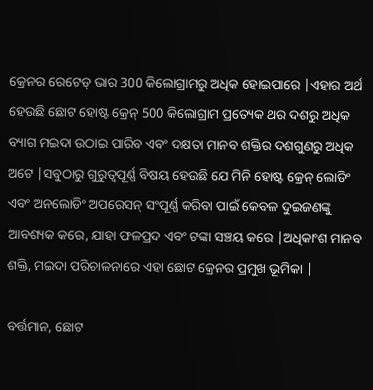କ୍ରେନର ରେଟେଡ୍ ଭାର 300 କିଲୋଗ୍ରାମରୁ ଅଧିକ ହୋଇପାରେ |ଏହାର ଅର୍ଥ ହେଉଛି ଛୋଟ ହୋଷ୍ଟ କ୍ରେନ୍ 500 କିଲୋଗ୍ରାମ ପ୍ରତ୍ୟେକ ଥର ଦଶରୁ ଅଧିକ ବ୍ୟାଗ ମଇଦା ଉଠାଇ ପାରିବ ଏବଂ ଦକ୍ଷତା ମାନବ ଶକ୍ତିର ଦଶଗୁଣରୁ ଅଧିକ ଅଟେ |ସବୁଠାରୁ ଗୁରୁତ୍ୱପୂର୍ଣ୍ଣ ବିଷୟ ହେଉଛି ଯେ ମିନି ହୋଷ୍ଟ କ୍ରେନ୍ ଲୋଡିଂ ଏବଂ ଅନଲୋଡିଂ ଅପରେସନ୍ ସଂପୂର୍ଣ୍ଣ କରିବା ପାଇଁ କେବଳ ଦୁଇଜଣଙ୍କୁ ଆବଶ୍ୟକ କରେ, ଯାହା ଫଳପ୍ରଦ ଏବଂ ଟଙ୍କା ସଞ୍ଚୟ କରେ |ଅଧିକାଂଶ ମାନବ ଶକ୍ତି, ମଇଦା ପରିଚାଳନାରେ ଏହା ଛୋଟ କ୍ରେନର ପ୍ରମୁଖ ଭୂମିକା |

ବର୍ତ୍ତମାନ, ଛୋଟ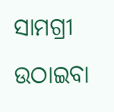ସାମଗ୍ରୀ ଉଠାଇବା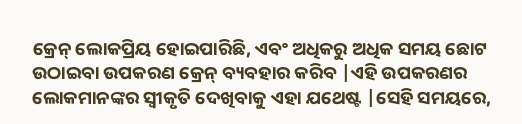କ୍ରେନ୍ ଲୋକପ୍ରିୟ ହୋଇପାରିଛି, ଏବଂ ଅଧିକରୁ ଅଧିକ ସମୟ ଛୋଟ ଉଠାଇବା ଉପକରଣ କ୍ରେନ୍ ବ୍ୟବହାର କରିବ |ଏହି ଉପକରଣର ଲୋକମାନଙ୍କର ସ୍ୱୀକୃତି ଦେଖିବାକୁ ଏହା ଯଥେଷ୍ଟ |ସେହି ସମୟରେ,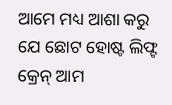ଆମେ ମଧ୍ୟ ଆଶା କରୁ ଯେ ଛୋଟ ହୋଷ୍ଟ ଲିଫ୍ଟ କ୍ରେନ୍ ଆମ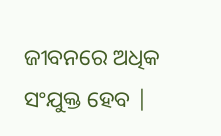ଜୀବନରେ ଅଧିକ ସଂଯୁକ୍ତ ହେବ |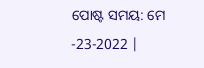ପୋଷ୍ଟ ସମୟ: ମେ -23-2022 |